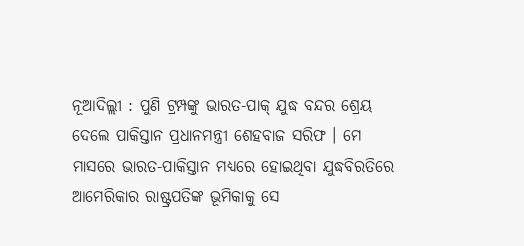ନୂଆଦିଲ୍ଲୀ : ପୁଣି ଟ୍ରମ୍ପଙ୍କୁ ଭାରତ-ପାକ୍ ଯୁଦ୍ଧ ବନ୍ଦର ଶ୍ରେୟ ଦେଲେ ପାକିସ୍ତାନ ପ୍ରଧାନମନ୍ତ୍ରୀ ଶେହବାଜ ସରିଫ । ମେ ମାସରେ ଭାରତ-ପାକିସ୍ତାନ ମଧ୍ୟରେ ହୋଇଥିବା ଯୁଦ୍ଧବିରତିରେ ଆମେରିକାର ରାଷ୍ଟ୍ରପତିଙ୍କ ଭୂମିକାକୁ ସେ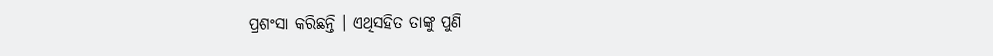ପ୍ରଶଂସା କରିଛନ୍ତି । ଏଥିସହିତ ତାଙ୍କୁ ପୁଣି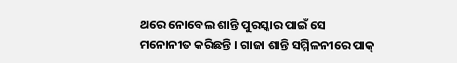ଥରେ ନୋବେଲ ଶାନ୍ତି ପୁରସ୍କାର ପାଇଁ ସେ ମନୋନୀତ କରିଛନ୍ତି । ଗାଜା ଶାନ୍ତି ସମ୍ମିଳନୀରେ ପାକ୍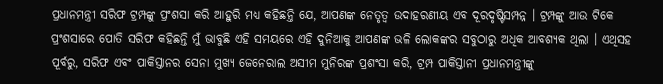ପ୍ରଧାନମନ୍ତ୍ରୀ ସରିଫ ଟ୍ରମ୍ପଙ୍କୁ ପ୍ରଂଶସା କରି ଆହୁରି ମଧ୍ୟ କହିଛନ୍ତି ଯେ, ଆପଣଙ୍କ ନେତୃତ୍ବ ଉଦାହରଣୀୟ ଏବ ଦୂରଦୃଷ୍ଟିସମ୍ପନ୍ନ । ଟ୍ରମ୍ପଙ୍କୁ ଆଉ ଟିକେ ପ୍ରଂଶସାରେ ପୋତି ସରିଫ କହିଛନ୍ତି ମୁଁ ଭାବୁଛି ଏହି ସମୟରେ ଏହି ଦୁନିଆକୁ ଆପଣଙ୍କ ଭଳି ଲୋକଙ୍କର ସବୁଠାରୁ ଅଧିକ ଆବଶ୍ୟକ ଥିଲା । ଏଥିସହ ପୂର୍ବରୁ, ସରିଫ ଏବଂ ପାକିସ୍ତାନର ସେନା ମୁଖ୍ୟ ଜେନେରାଲ ଅସୀମ ମୁନିରଙ୍କ ପ୍ରଶଂସା କରି, ଟ୍ରମ୍ପ ପାକିସ୍ତାନୀ ପ୍ରଧାନମନ୍ତ୍ରୀଙ୍କୁ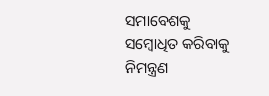ସମାବେଶକୁ ସମ୍ବୋଧିତ କରିବାକୁ ନିମନ୍ତ୍ରଣ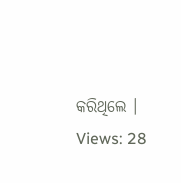କରିଥିଲେ ।
Views: 28